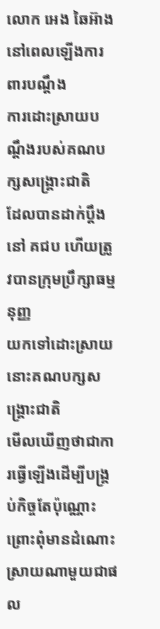លោក អេង ឆៃអ៊ាង នៅពេលឡើងការពារបណ្តឹង
ការដោះស្រាយបណ្តឹងរបស់គណបក្សសង្គ្រោះជាតិ
ដែលបានដាក់ប្តឹងនៅ គជប ហើយត្រូវបានក្រុមប្រឹក្សាធម្មនុញ្ញ
យកទៅដោះស្រាយនោះគណបក្សសង្គ្រោះជាតិ
មើលឃើញថាជាការធ្វើឡើងដើម្បីបង្គ្រប់កិច្ចតែប៉ុណ្ណោះ
ព្រោះពុំមានដំណោះស្រាយណាមួយជាផល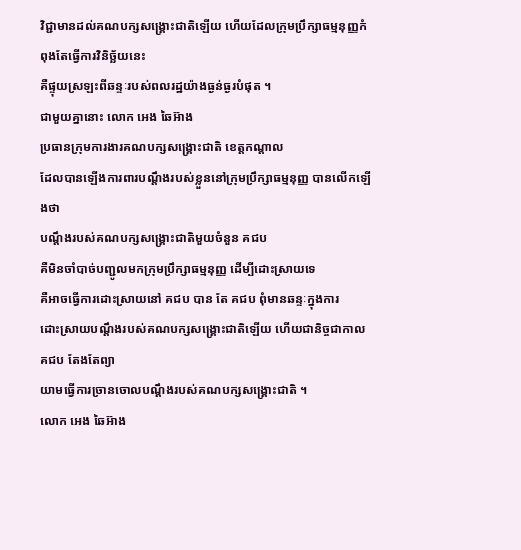វិជ្ជាមានដល់គណបក្សសង្គ្រោះជាតិឡើយ ហើយដែលក្រុមប្រឹក្សាធម្មនុញ្ញកំពុងតែធ្វើការវិនិច្ឆ័យនេះ
គឺផ្ទុយស្រឡះពីឆន្ទៈរបស់ពលរដ្ឋយ៉ាងធ្ងន់ធ្ងរបំផុត ។
ជាមួយគ្នានោះ លោក អេង ឆៃអ៊ាង
ប្រធានក្រុមការងារគណបក្សសង្គ្រោះជាតិ ខេត្តកណ្តាល
ដែលបានឡើងការពារបណ្តឹងរបស់ខ្លួននៅក្រុមប្រឹក្សាធម្មនុញ្ញ បានលើកឡើងថា
បណ្តឹងរបស់គណបក្សសង្គ្រោះជាតិមួយចំនួន គជប
គឺមិនចាំបាច់បញ្ជូលមកក្រុមប្រឹក្សាធម្មនុញ្ញ ដើម្បីដោះស្រាយទេ
គឺអាចធ្វើការដោះស្រាយនៅ គជប បាន តែ គជប ពុំមានឆន្ទៈក្នុងការ
ដោះស្រាយបណ្តឹងរបស់គណបក្សសង្គ្រោះជាតិឡើយ ហើយជានិច្ចជាកាល គជប តែងតែព្យា
យាមធ្វើការច្រានចោលបណ្តឹងរបស់គណបក្សសង្គ្រោះជាតិ ។
លោក អេង ឆៃអ៊ាង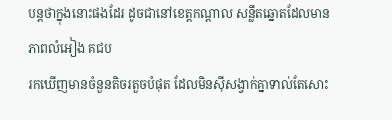បន្តថាក្នុងនោះផងដែរ ដូចជានៅខេត្តកណ្តាល សន្លឹតឆ្នោតដែលមាន ភាពលំអៀង គជប
រកឃើញមានចំនួនតិចរតួចបំផុត ដែលមិនស៊ីសង្វាក់គ្នាទាល់តែសោះ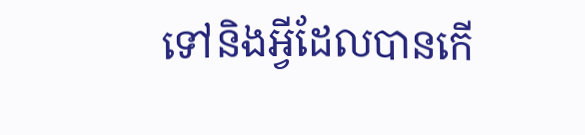ទៅនិងអ្វីដែលបានកើ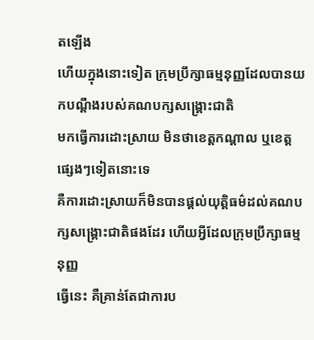តឡើង
ហើយក្នុងនោះទៀត ក្រុមប្រឹក្សាធម្មនុញ្ញដែលបានយកបណ្តឹងរបស់គណបក្សសង្គ្រោះជាតិ
មកធ្វើការដោះស្រាយ មិនថាខេត្តកណ្តាល ឬខេត្តផ្សេងៗទៀតនោះទេ
គឺការដោះស្រាយក៏មិនបានផ្តល់យុត្តិធម៌ដល់គណបក្សសង្គ្រោះជាតិផងដែរ ហើយអ្វីដែលក្រុមប្រឹក្សាធម្មនុញ្ញ
ធ្វើនេះ គឺគ្រាន់តែជាការប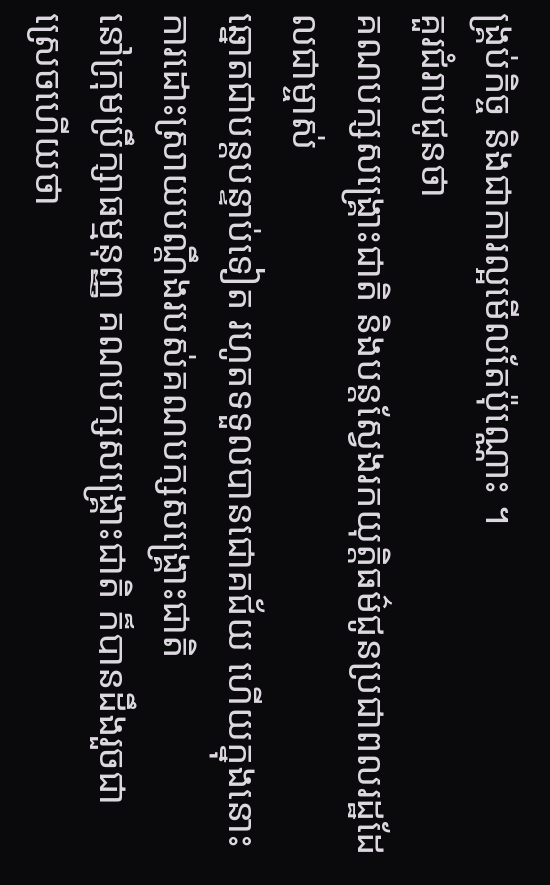ង្គ្រប់កិច្ច និងជាការល្អមើលតែប៉ុណ្ណោះ ។
គួរជំរាបជូនថា
គណបក្សសង្គ្រោះជាតិ និងបន្តស្វែងរកយុត្តិធម៌ជូនប្រជាពលរដ្ឋដែលជាម្ចាស់
ឆ្នោតជាបន្តបន្ទាប់ទៀត រហូតទទួលបានជោគជ័យ ហើយក្នុងនោះការដោះស្រាយបណ្តឹងរបស់គណបក្សសង្គ្រោះជាតិ
នៅក្រុមប្រឹក្សាធម្មនុញ្ញ គណបក្សសង្គ្រោះជាតិ ក៏បានដឹងរួចជា ស្រេចហើយថា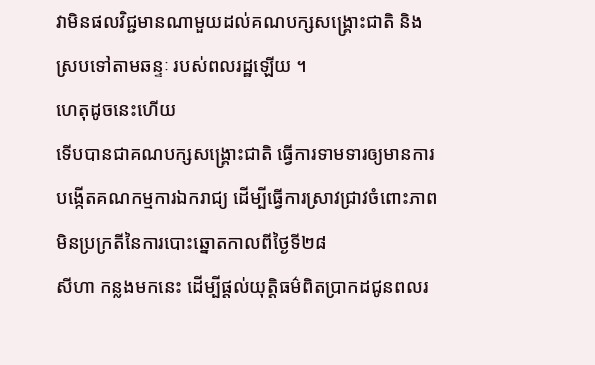វាមិនផលវិជ្ជមានណាមួយដល់គណបក្សសង្គ្រោះជាតិ និងស្របទៅតាមឆន្ទៈ របស់ពលរដ្ឋឡើយ ។
ហេតុដូចនេះហើយ
ទើបបានជាគណបក្សសង្គ្រោះជាតិ ធ្វើការទាមទារឲ្យមានការបង្កើតគណកម្មការឯករាជ្យ ដើម្បីធ្វើការស្រាវជ្រាវចំពោះភាពមិនប្រក្រតីនៃការបោះឆ្នោតកាលពីថ្ងៃទី២៨
សីហា កន្លងមកនេះ ដើម្បីផ្តល់យុត្តិធម៌ពិតប្រាកដជូនពលរ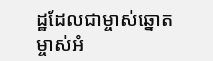ដ្ឋដែលជាម្ចាស់ឆ្នោត
ម្ចាស់អំ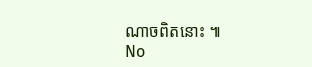ណាចពិតនោះ ៕
No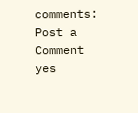comments:
Post a Comment
yes